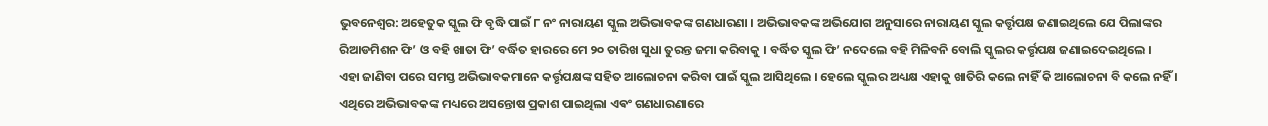ଭୁବନେଶ୍ବର: ଅହେତୁକ ସ୍କୁଲ ଫି ବୃଦ୍ଧି ପାଇଁ ୮ ନଂ ନାରାୟଣ ସ୍କୁଲ ଅଭିଭାବକଙ୍କ ଗଣଧାରଣା । ଅଭିଭାବକଙ୍କ ଅଭିଯୋଗ ଅନୁସାରେ ନାରାୟଣ ସ୍କୁଲ କର୍ତ୍ତୃପକ୍ଷ ଜଣାଇଥିଲେ ଯେ ପିଲାଙ୍କର ରିଆଡମିଶନ ଫି’ ଓ ବହି ଖାତା ଫି’ ବର୍ଦ୍ଧିତ ହାରରେ ମେ ୨୦ ତାରିଖ ସୁଧା ତୁରନ୍ତ ଜମା କରିବାକୁ । ବର୍ଦ୍ଧିତ ସ୍କୁଲ ଫି’ ନଦେଲେ ବହି ମିଳିବନି ବୋଲି ସ୍କୁଲର କର୍ତ୍ତୃପକ୍ଷ ଜଣାଇଦେଇଥିଲେ ।
ଏହା ଜାଣିବା ପରେ ସମସ୍ତ ଅଭିଭାବକମାନେ କର୍ତ୍ତୃପକ୍ଷଙ୍କ ସହିତ ଆଲୋଚନା କରିବା ପାଇଁ ସ୍କୁଲ ଆସିଥିଲେ । ହେଲେ ସ୍କୁଲର ଅଧ୍ୟକ୍ଷ ଏହାକୁ ଖାତିରି କଲେ ନାହିଁ କି ଆଲୋଚନା ବି କଲେ ନହିଁ । ଏଥିରେ ଅଭିଭାବକଙ୍କ ମଧ୍ୟରେ ଅସନ୍ତୋଷ ପ୍ରକାଶ ପାଇଥିଲା ଏଵଂ ଗଣଧାରଣାରେ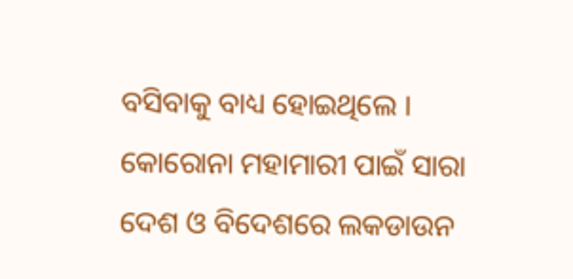ବସିବାକୁ ବାଧ୍ୟ ହୋଇଥିଲେ । କୋରୋନା ମହାମାରୀ ପାଇଁ ସାରା ଦେଶ ଓ ବିଦେଶରେ ଲକଡାଉନ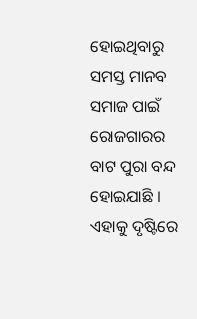ହୋଇଥିବାରୁ ସମସ୍ତ ମାନବ ସମାଜ ପାଇଁ ରୋଜଗାରର ବାଟ ପୁରା ବନ୍ଦ ହୋଇଯାଛି । ଏହାକୁ ଦୃଷ୍ଟିରେ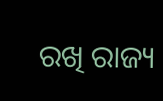ରଖି ରାଜ୍ୟ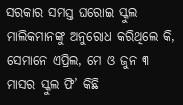ସରକାର ସମସ୍ତ ଘରୋଇ ସ୍କୁଲ ମାଲିକମାନଙ୍କୁ ଅନୁରୋଧ କରିଥିଲେ କି, ସେମାନେ ଏପ୍ରିଲ, ମେ ଓ ଜୁନ ୩ ମାସର ସ୍କୁଲ ଫି’ କିଛି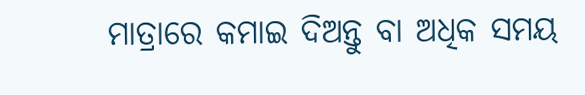ମାତ୍ରାରେ କମାଇ ଦିଅନ୍ତୁ ବା ଅଧିକ ସମୟ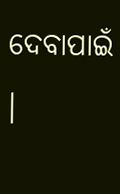ଦେବାପାଇଁ ।